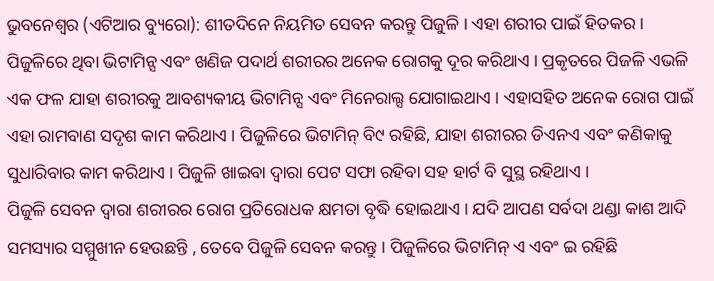ଭୁବନେଶ୍ୱର (ଏଟିଆର ବ୍ୟୁରୋ): ଶୀତଦିନେ ନିୟମିତ ସେବନ କରନ୍ତୁ ପିଜୁଳି । ଏହା ଶରୀର ପାଇଁ ହିତକର । ପିଜୁଳିରେ ଥିବା ଭିଟାମିନ୍ସ ଏବଂ ଖଣିଜ ପଦାର୍ଥ ଶରୀରର ଅନେକ ରୋଗକୁ ଦୂର କରିଥାଏ । ପ୍ରକୃତରେ ପିଜଳି ଏଭଳି ଏକ ଫଳ ଯାହା ଶରୀରକୁ ଆବଶ୍ୟକୀୟ ଭିଟାମିନ୍ସ ଏବଂ ମିନେରାଲ୍ସ ଯୋଗାଇଥାଏ । ଏହାସହିତ ଅନେକ ରୋଗ ପାଇଁ ଏହା ରାମବାଣ ସଦୃଶ କାମ କରିଥାଏ । ପିଜୁଳିରେ ଭିଟାମିନ୍ ବି୯ ରହିଛି, ଯାହା ଶରୀରର ଡିଏନଏ ଏବଂ କଣିକାକୁ ସୁଧାରିବାର କାମ କରିଥାଏ । ପିଜୁଳି ଖାଇବା ଦ୍ୱାରା ପେଟ ସଫା ରହିବା ସହ ହାର୍ଟ ବି ସୁସ୍ଥ ରହିଥାଏ ।
ପିଜୁଳି ସେବନ ଦ୍ୱାରା ଶରୀରର ରୋଗ ପ୍ରତିରୋଧକ କ୍ଷମତା ବୃଦ୍ଧି ହୋଇଥାଏ । ଯଦି ଆପଣ ସର୍ବଦା ଥଣ୍ଡା କାଶ ଆଦି ସମସ୍ୟାର ସମ୍ମୁଖୀନ ହେଉଛନ୍ତି , ତେବେ ପିଜୁଳି ସେବନ କରନ୍ତୁ । ପିଜୁଳିରେ ଭିଟାମିନ୍ ଏ ଏବଂ ଇ ରହିଛି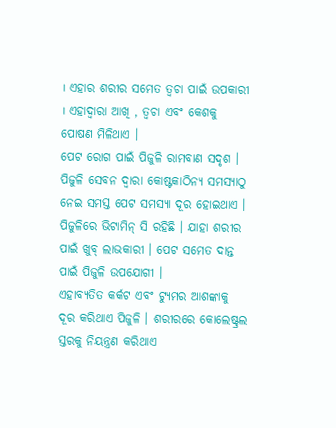। ଏହାର ଶରୀର ସମେତ ତ୍ୱଚା ପାଇଁ ଉପକାରୀ । ଏହାଦ୍ୱାରା ଆଖି , ତ୍ୱଚା ଏବଂ କେଶକୁ ପୋଷଣ ମିଳିଥାଏ ।
ପେଟ ରୋଗ ପାଇଁ ପିଜୁଳି ରାମବାଣ ସଦୃଶ । ପିଜୁଳି ସେବନ ଦ୍ୱାରା କୋଷ୍ଟକାଠିନ୍ୟ ସମସ୍ୟାଠୁ ନେଇ ସମସ୍ତ ପେଟ ସମସ୍ୟା ଦୂର ହୋଇଥାଏ । ପିଜୁଳିରେ ଭିଟାମିନ୍ ସି ରହିଛି । ଯାହା ଶରୀର ପାଇଁ ଖୁବ୍ ଲାଭକାରୀ । ପେଟ ସମେତ ଦାନ୍ତ ପାଇଁ ପିଜୁଳି ଉପଯୋଗୀ ।
ଏହାବ୍ୟତିତ କର୍କଟ ଏବଂ ଟ୍ୟୁମର ଆଶଙ୍କାକୁ ଦୂର କରିଥାଏ ପିଜୁଳି । ଶରୀରରେ କୋଲେଷ୍ଟ୍ରଲ ସ୍ତରକୁ ନିୟନ୍ତ୍ରଣ କରିଥାଏ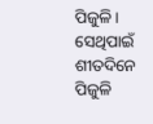ପିଜୁଳି । ସେଥିପାଇଁ ଶୀତଦିନେ ପିଜୁଳି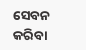ସେବନ କରିବା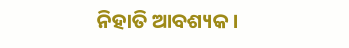ନିହାତି ଆବଶ୍ୟକ ।